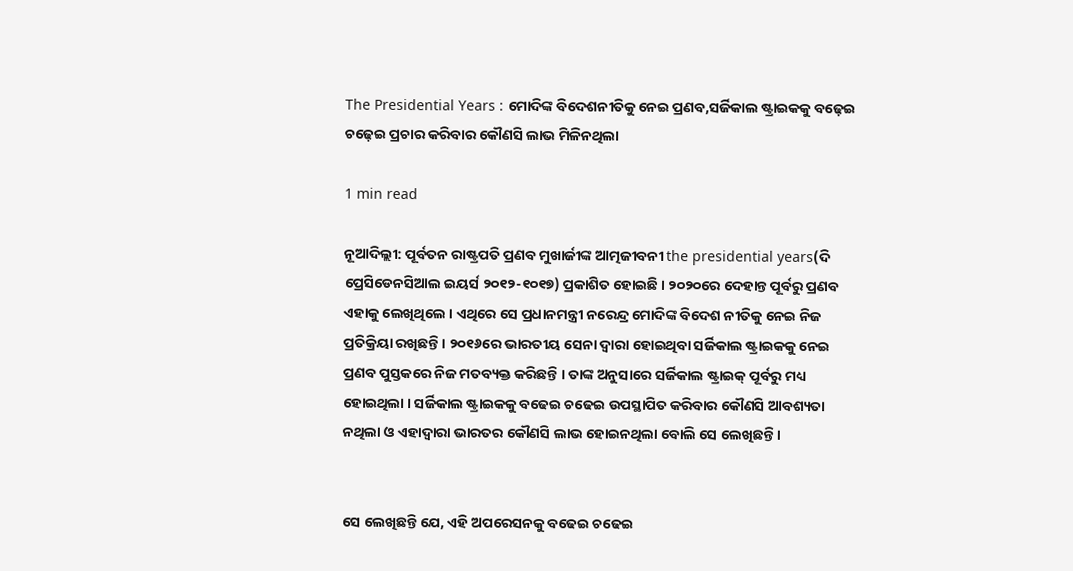The Presidential Years : ମୋଦିଙ୍କ ବିଦେଶନୀତିକୁ ନେଇ ପ୍ରଣବ,ସର୍ଜିକାଲ ଷ୍ଟ୍ରାଇକକୁ ବଢ଼େଇ ଚଢ଼େଇ ପ୍ରଚାର କରିବାର କୌଣସି ଲାଭ ମିଳିନଥିଲା

1 min read

ନୂଆଦିଲ୍ଲୀ: ପୂର୍ବତନ ରାଷ୍ଟ୍ରପତି ପ୍ରଣବ ମୁଖାର୍ଜୀଙ୍କ ଆତ୍ମଜୀବନୀ the presidential years(ଦି ପ୍ରେସିଡେନସିଆଲ ଇୟର୍ସ ୨୦୧୨-୧୦୧୭) ପ୍ରକାଶିତ ହୋଇଛି । ୨୦୨୦ରେ ଦେହାନ୍ତ ପୂର୍ବରୁ ପ୍ରଣବ ଏହାକୁ ଲେଖିଥିଲେ । ଏଥିରେ ସେ ପ୍ରଧାନମନ୍ତ୍ରୀ ନରେନ୍ଦ୍ର ମୋଦିଙ୍କ ବିଦେଶ ନୀତିକୁ ନେଇ ନିଜ ପ୍ରତିକ୍ରିୟା ରଖିଛନ୍ତି । ୨୦୧୬ରେ ଭାରତୀୟ ସେନା ଦ୍ୱାରା ହୋଇଥିବା ସର୍ଜିକାଲ ଷ୍ଟ୍ରାଇକକୁ ନେଇ ପ୍ରଣବ ପୁସ୍ତକରେ ନିଜ ମତବ୍ୟକ୍ତ କରିଛନ୍ତି । ତାଙ୍କ ଅନୁସାରେ ସର୍ଜିକାଲ ଷ୍ଟ୍ରାଇକ୍ ପୂର୍ବରୁ ମଧ୍ୟ ହୋଇଥିଲା । ସର୍ଜିକାଲ ଷ୍ଟ୍ରାଇକକୁ ବଢେଇ ଚଢେଇ ଉପସ୍ଥାପିତ କରିବାର କୌଣସି ଆବଶ୍ୟତା ନଥିଲା ଓ ଏହାଦ୍ୱାରା ଭାରତର କୌଣସି ଲାଭ ହୋଇନଥିଲା ବୋଲି ସେ ଲେଖିଛନ୍ତି ।


ସେ ଲେଖିଛନ୍ତି ଯେ, ଏହି ଅପରେସନକୁ ବଢେଇ ଚଢେଇ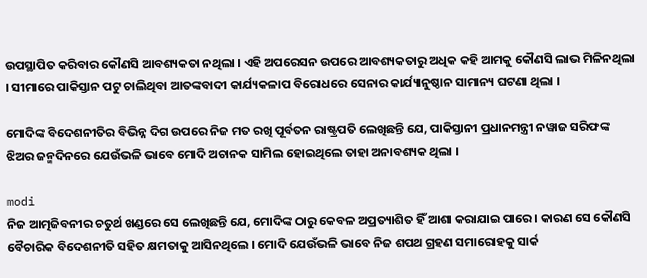ଉପସ୍ଥାପିତ କରିବାର କୌଣସି ଆବଶ୍ୟକତା ନଥିଲା । ଏହି ଅପରେସନ ଉପରେ ଆବଶ୍ୟକତାରୁ ଅଧିକ କହି ଆମକୁ କୌଣସି ଲାଭ ମିଳିନଥିଲା । ସୀମାରେ ପାକିସ୍ତାନ ପଟୁ ଚାଲିଥିବା ଆତଙ୍କବାଦୀ କାର୍ଯ୍ୟକଳାପ ବିରୋଧରେ ସେନାର କାର୍ଯ୍ୟାନୁଷ୍ଠାନ ସାମାନ୍ୟ ଘଟଣା ଥିଲା ।

ମୋଦିଙ୍କ ବିଦେଶନୀତିର ବିଭିନ୍ନ ଦିଗ ଉପରେ ନିଜ ମତ ରଖି ପୂର୍ବତନ ରାଷ୍ଟ୍ରପତି ଲେଖିଛନ୍ତି ଯେ, ପାକିସ୍ତାନୀ ପ୍ରଧାନମନ୍ତ୍ରୀ ନୱାଜ ସରିଫଙ୍କ ଝିଅର ଜନ୍ମଦିନରେ ଯେଉଁଭଳି ଭାବେ ମୋଦି ଅଚାନକ ସାମିଲ ହୋଇଥିଲେ ତାହା ଅନାବଶ୍ୟକ ଥିଲା ।

modi
ନିଜ ଆତ୍ମଜିବନୀର ଚତୁର୍ଥ ଖଣ୍ଡରେ ସେ ଲେଖିଛନ୍ତି ଯେ, ମୋଦିଙ୍କ ଠାରୁ କେବଳ ଅପ୍ରତ୍ୟାଶିତ ହିଁ ଆଶା କରାଯାଇ ପାରେ । କାରଣ ସେ କୌଣସି ବୈଚାରିକ ବିଦେଶନୀତି ସହିତ କ୍ଷମତାକୁ ଆସିନଥିଲେ । ମୋଦି ଯେଉଁଭଳି ଭାବେ ନିଜ ଶପଥ ଗ୍ରହଣ ସମାରୋହକୁ ସାର୍କ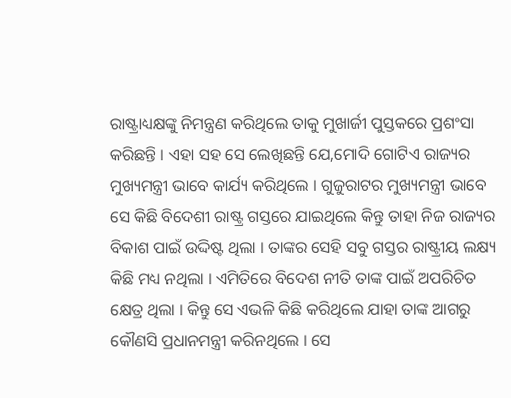ରାଷ୍ଟ୍ରାଧ୍ୟକ୍ଷଙ୍କୁ ନିମନ୍ତ୍ରଣ କରିଥିଲେ ତାକୁ ମୁଖାର୍ଜୀ ପୁସ୍ତକରେ ପ୍ରଶଂସା କରିଛନ୍ତି । ଏହା ସହ ସେ ଲେଖିଛନ୍ତି ଯେ,ମୋଦି ଗୋଟିଏ ରାଜ୍ୟର ମୁଖ୍ୟମନ୍ତ୍ରୀ ଭାବେ କାର୍ଯ୍ୟ କରିଥିଲେ । ଗୁଜୁରାଟର ମୁଖ୍ୟମନ୍ତ୍ରୀ ଭାବେ ସେ କିଛି ବିଦେଶୀ ରାଷ୍ଟ୍ର ଗସ୍ତରେ ଯାଇଥିଲେ କିନ୍ତୁ ତାହା ନିଜ ରାଜ୍ୟର ବିକାଶ ପାଇଁ ଉଦ୍ଦିଷ୍ଟ ଥିଲା । ତାଙ୍କର ସେହି ସବୁ ଗସ୍ତର ରାଷ୍ଟ୍ରୀୟ ଲକ୍ଷ୍ୟ କିଛି ମଧ୍ୟ ନଥିଲା । ଏମିତିରେ ବିଦେଶ ନୀତି ତାଙ୍କ ପାଇଁ ଅପରିଚିତ କ୍ଷେତ୍ର ଥିଲା । କିନ୍ତୁ ସେ ଏଭଳି କିଛି କରିଥିଲେ ଯାହା ତାଙ୍କ ଆଗରୁ କୌଣସି ପ୍ରଧାନମନ୍ତ୍ରୀ କରିନଥିଲେ । ସେ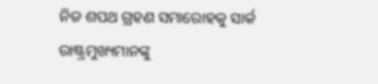ନିଜ ଶପଥ ଗ୍ରହଣ ସମାରୋହକୁ ସାର୍କ ରାଷ୍ଟ୍ରମୁଖ୍ୟମାନଙ୍କୁ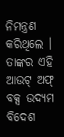ନିମନ୍ତ୍ରଣ କରିଥିଲେ । ତାଙ୍କର ଏହି ଆଉଟ୍ ଅଫ୍ ବକ୍ସ ଉଦ୍ୟମ ବିଦେଶ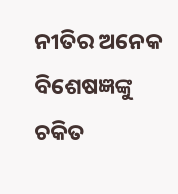ନୀତିର ଅନେକ ବିଶେଷଜ୍ଞଙ୍କୁ ଚକିତ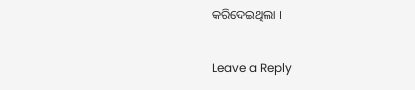କରିଦେଇଥିଲା ।

Leave a Reply